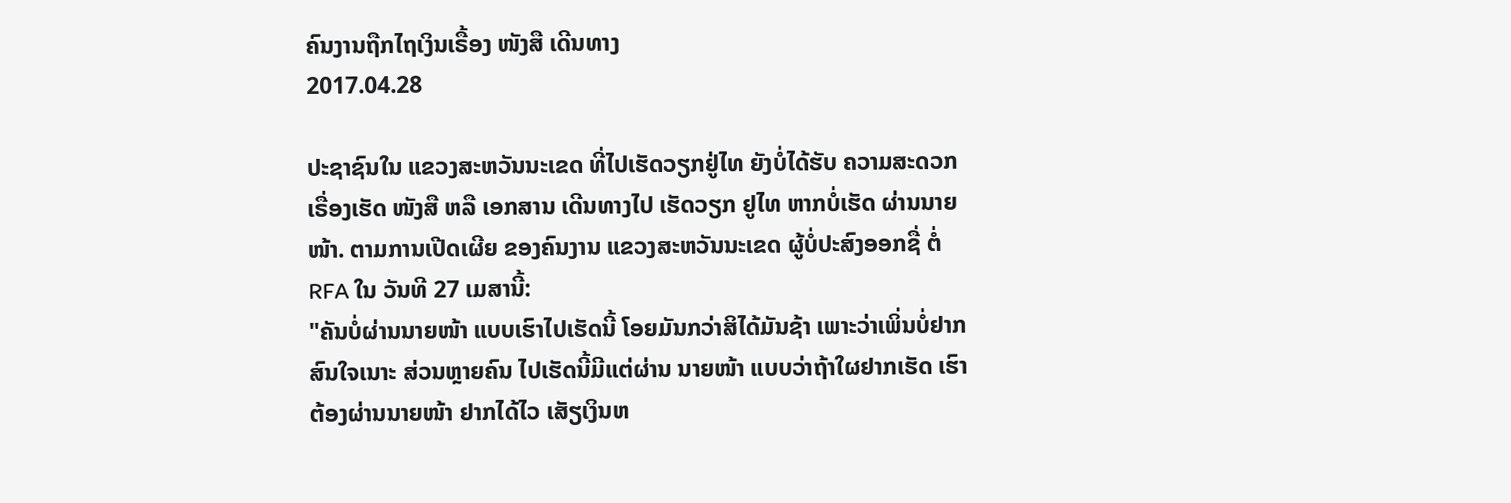ຄົນງານຖືກໄຖເງິນເຣື້ອງ ໜັງສື ເດີນທາງ
2017.04.28

ປະຊາຊົນໃນ ແຂວງສະຫວັນນະເຂດ ທີ່ໄປເຮັດວຽກຢູ່ໄທ ຍັງບໍ່ໄດ້ຮັບ ຄວາມສະດວກ ເຣື່ອງເຮັດ ໜັງສື ຫລື ເອກສານ ເດີນທາງໄປ ເຮັດວຽກ ຢູໄທ ຫາກບໍ່ເຮັດ ຜ່ານນາຍໜ້າ. ຕາມການເປີດເຜີຍ ຂອງຄົນງານ ແຂວງສະຫວັນນະເຂດ ຜູ້ບໍ່ປະສົງອອກຊື່ ຕໍ່ RFA ໃນ ວັນທີ 27 ເມສານີ້:
"ຄັນບໍ່ຜ່ານນາຍໜ້າ ແບບເຮົາໄປເຮັດນີ້ ໂອຍມັນກວ່າສິໄດ້ມັນຊ້າ ເພາະວ່າເພິ່ນບໍ່ຢາກ ສົນໃຈເນາະ ສ່ວນຫຼາຍຄົນ ໄປເຮັດນີ້ມີແຕ່ຜ່ານ ນາຍໜ້າ ແບບວ່າຖ້າໃຜຢາກເຮັດ ເຮົາຕ້ອງຜ່ານນາຍໜ້າ ຢາກໄດ້ໄວ ເສັຽເງິນຫ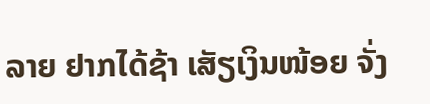ລາຍ ຢາກໄດ້ຊ້າ ເສັຽເງິນໜ້ອຍ ຈັ່ງ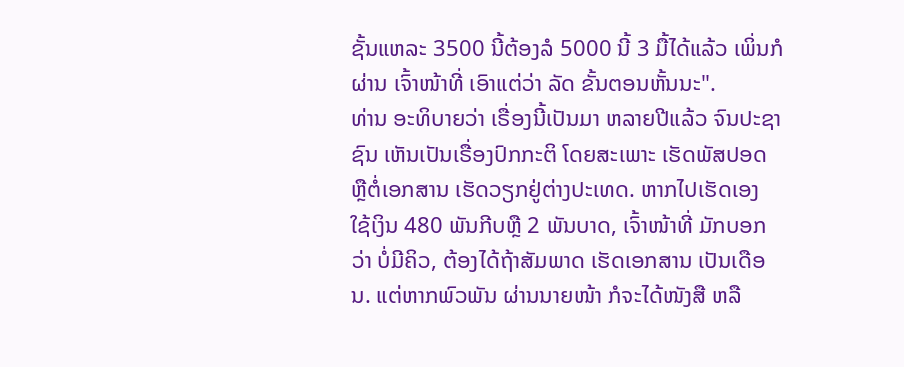ຊັ້ນແຫລະ 3500 ນີ້ຕ້ອງລໍ 5000 ນີ້ 3 ມື້ໄດ້ແລ້ວ ເພິ່ນກໍຜ່ານ ເຈົ້າໜ້າທີ່ ເອົາແຕ່ວ່າ ລັດ ຂັ້ນຕອນຫັ້ນນະ".
ທ່ານ ອະທິບາຍວ່າ ເຣື່ອງນີ້ເປັນມາ ຫລາຍປີແລ້ວ ຈົນປະຊາຊົນ ເຫັນເປັນເຣື່ອງປົກກະຕິ ໂດຍສະເພາະ ເຮັດພັສປອດ ຫຼືຕໍ່ເອກສານ ເຮັດວຽກຢູ່ຕ່າງປະເທດ. ຫາກໄປເຮັດເອງ ໃຊ້ເງິນ 480 ພັນກີບຫຼື 2 ພັນບາດ, ເຈົ້າໜ້າທີ່ ມັກບອກວ່າ ບໍ່ມີຄິວ, ຕ້ອງໄດ້ຖ້າສັມພາດ ເຮັດເອກສານ ເປັນເດືອນ. ແຕ່ຫາກພົວພັນ ຜ່ານນາຍໜ້າ ກໍຈະໄດ້ໜັງສື ຫລື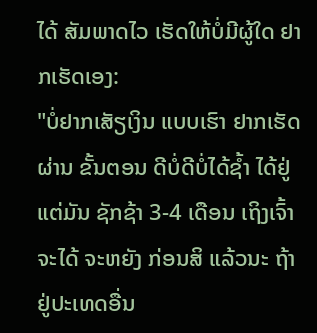ໄດ້ ສັມພາດໄວ ເຮັດໃຫ້ບໍ່ມີຜູ້ໃດ ຢາກເຮັດເອງ:
"ບໍ່ຢາກເສັຽເງິນ ແບບເຮົາ ຢາກເຮັດຜ່ານ ຂັ້ນຕອນ ດີບໍ່ດີບໍ່ໄດ້ຊໍ້າ ໄດ້ຢູ່ແຕ່ມັນ ຊັກຊ້າ 3-4 ເດືອນ ເຖິງເຈົ້າຈະໄດ້ ຈະຫຍັງ ກ່ອນສິ ແລ້ວນະ ຖ້າຢູ່ປະເທດອື່ນ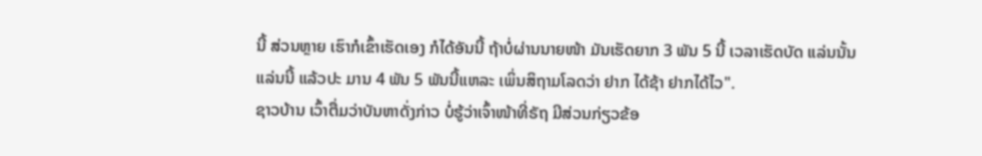ນີ້ ສ່ວນຫຼາຍ ເຮົາກໍເຂົ້າເຮັດເອງ ກໍໄດ້ອັນນີ້ ຖ້າບໍ່ຜ່ານນາຍໜ້າ ມັນເຮັດຍາກ 3 ພັນ 5 ນີ້ ເວລາເຮັດບັດ ແລ່ນນັ້ນແລ່ນນີ້ ແລ້ວປະ ມານ 4 ພັນ 5 ພັນນີ້ແຫລະ ເພິ່ນສິຖາມໂລດວ່າ ຢາກ ໄດ້ຊ້າ ຢາກໄດ້ໄວ".
ຊາວບ້ານ ເວົ້າຕື່ມວ່າບັນຫາດັ່ງກ່າວ ບໍ່ຮູ້ວ່າເຈົ້າໜ້າທີ່ຣັຖ ມີສ່ວນກ່ຽວຂ້ອ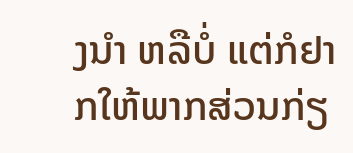ງນໍາ ຫລືບໍ່ ແຕ່ກໍຢາກໃຫ້ພາກສ່ວນກ່ຽ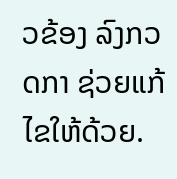ວຂ້ອງ ລົງກວດກາ ຊ່ວຍແກ້ໄຂໃຫ້ດ້ວຍ.